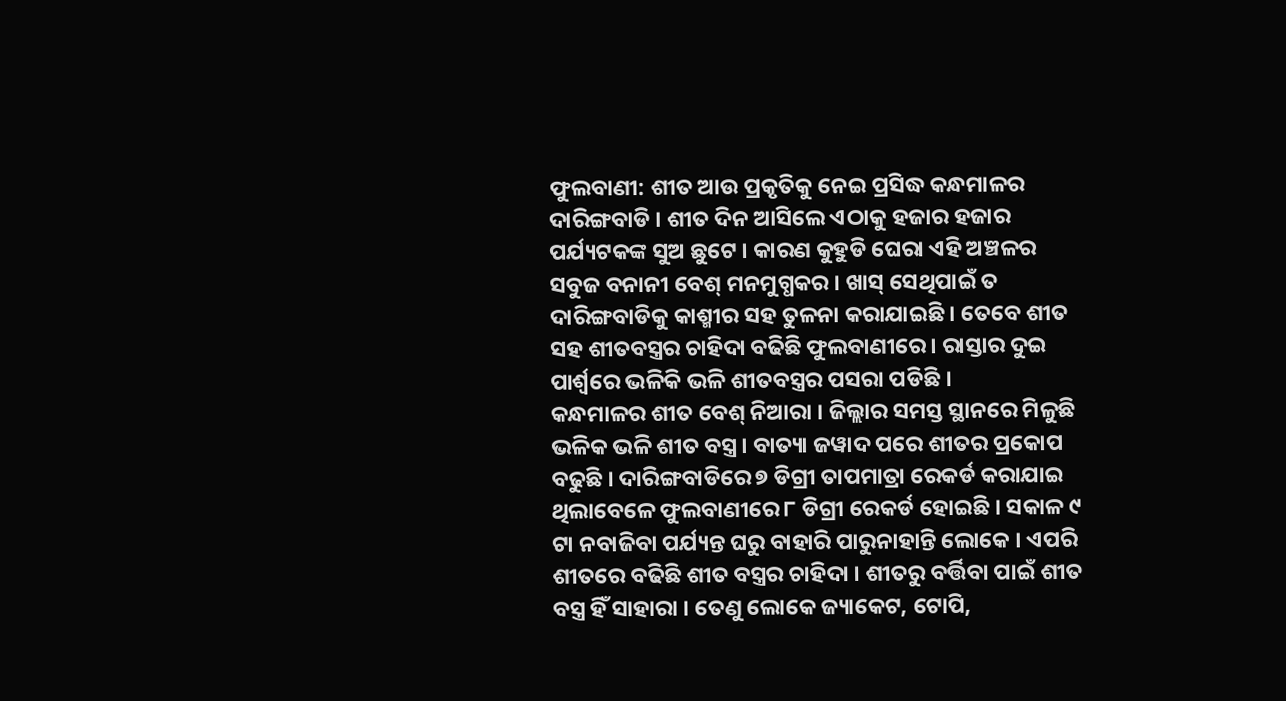ଫୁଲବାଣୀ: ଶୀତ ଆଉ ପ୍ରକୃତିକୁ ନେଇ ପ୍ରସିଦ୍ଧ କନ୍ଧମାଳର ଦାରିଙ୍ଗବାଡି । ଶୀତ ଦିନ ଆସିଲେ ଏଠାକୁ ହଜାର ହଜାର ପର୍ଯ୍ୟଟକଙ୍କ ସୁଅ ଛୁଟେ । କାରଣ କୁହୁଡି ଘେରା ଏହି ଅଞ୍ଚଳର ସବୁଜ ବନାନୀ ବେଶ୍ ମନମୁଗ୍ଧକର । ଖାସ୍ ସେଥିପାଇଁ ତ ଦାରିଙ୍ଗବାଡିକୁ କାଶ୍ମୀର ସହ ତୁଳନା କରାଯାଇଛି । ତେବେ ଶୀତ ସହ ଶୀତବସ୍ତ୍ରର ଚାହିଦା ବଢିଛି ଫୁଲବାଣୀରେ । ରାସ୍ତାର ଦୁଇ ପାର୍ଶ୍ବରେ ଭଳିକି ଭଳି ଶୀତବସ୍ତ୍ରର ପସରା ପଡିଛି ।
କନ୍ଧମାଳର ଶୀତ ବେଶ୍ ନିଆରା । ଜିଲ୍ଲାର ସମସ୍ତ ସ୍ଥାନରେ ମିଳୁଛି ଭଳିକ ଭଳି ଶୀତ ବସ୍ତ୍ର । ବାତ୍ୟା ଜୱାଦ ପରେ ଶୀତର ପ୍ରକୋପ ବଢୁଛି । ଦାରିଙ୍ଗବାଡିରେ ୭ ଡିଗ୍ରୀ ତାପମାତ୍ରା ରେକର୍ଡ କରାଯାଇ ଥିଲାବେଳେ ଫୁଲବାଣୀରେ ୮ ଡିଗ୍ରୀ ରେକର୍ଡ ହୋଇଛି । ସକାଳ ୯ ଟା ନବାଜିବା ପର୍ଯ୍ୟନ୍ତ ଘରୁ ବାହାରି ପାରୁନାହାନ୍ତି ଲୋକେ । ଏପରି ଶୀତରେ ବଢିଛି ଶୀତ ବସ୍ତ୍ରର ଚାହିଦା । ଶୀତରୁ ବର୍ତ୍ତିବା ପାଇଁ ଶୀତ ବସ୍ତ୍ର ହିଁ ସାହାରା । ତେଣୁ ଲୋକେ ଜ୍ୟାକେଟ, ଟୋପି,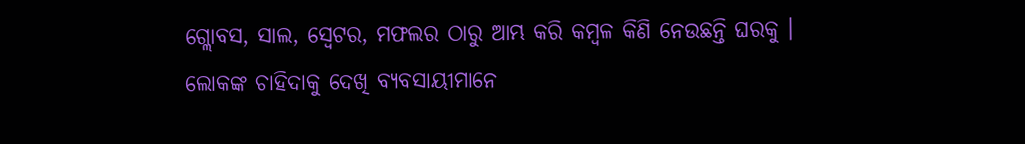ଗ୍ଲୋବସ, ସାଲ, ସ୍ବେଟର, ମଫଲର ଠାରୁ ଆମ୍ଭ କରି କମ୍ବଳ କିଣି ନେଉଛନ୍ତି ଘରକୁ ।
ଲୋକଙ୍କ ଚାହିଦାକୁ ଦେଖି ବ୍ୟବସାୟୀମାନେ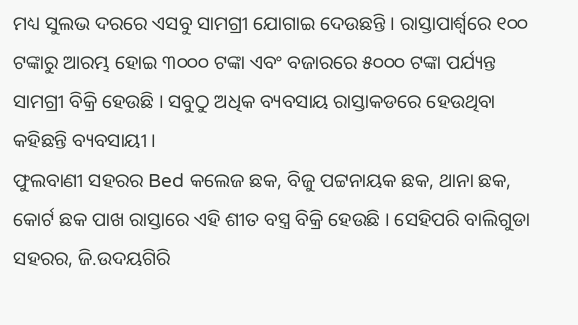ମଧ୍ୟ ସୁଲଭ ଦରରେ ଏସବୁ ସାମଗ୍ରୀ ଯୋଗାଇ ଦେଉଛନ୍ତି । ରାସ୍ତାପାର୍ଶ୍ବରେ ୧୦୦ ଟଙ୍କାରୁ ଆରମ୍ଭ ହୋଇ ୩୦୦୦ ଟଙ୍କା ଏବଂ ବଜାରରେ ୫୦୦୦ ଟଙ୍କା ପର୍ଯ୍ୟନ୍ତ ସାମଗ୍ରୀ ବିକ୍ରି ହେଉଛି । ସବୁଠୁ ଅଧିକ ବ୍ୟବସାୟ ରାସ୍ତାକଡରେ ହେଉଥିବା କହିଛନ୍ତି ବ୍ୟବସାୟୀ ।
ଫୁଲବାଣୀ ସହରର Bed କଲେଜ ଛକ, ବିଜୁ ପଟ୍ଟନାୟକ ଛକ, ଥାନା ଛକ, କୋର୍ଟ ଛକ ପାଖ ରାସ୍ତାରେ ଏହି ଶୀତ ବସ୍ତ୍ର ବିକ୍ରି ହେଉଛି । ସେହିପରି ବାଲିଗୁଡା ସହରର, ଜି.ଉଦୟଗିରି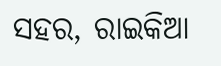ସହର, ରାଇକିଆ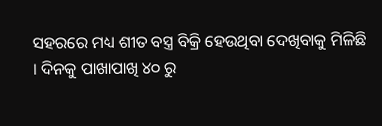ସହରରେ ମଧ୍ୟ ଶୀତ ବସ୍ତ୍ର ବିକ୍ରି ହେଉଥିବା ଦେଖିବାକୁ ମିଳିଛି । ଦିନକୁ ପାଖାପାଖି ୪୦ ରୁ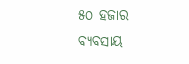୫୦ ହଜାର ବ୍ୟବସାୟ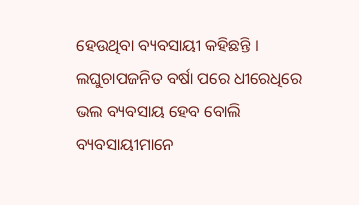ହେଉଥିବା ବ୍ୟବସାୟୀ କହିଛନ୍ତି । ଲଘୁଚାପଜନିତ ବର୍ଷା ପରେ ଧୀରେଧିରେ ଭଲ ବ୍ୟବସାୟ ହେବ ବୋଲି ବ୍ୟବସାୟୀମାନେ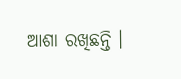ଆଶା ରଖିଛନ୍ତି ।